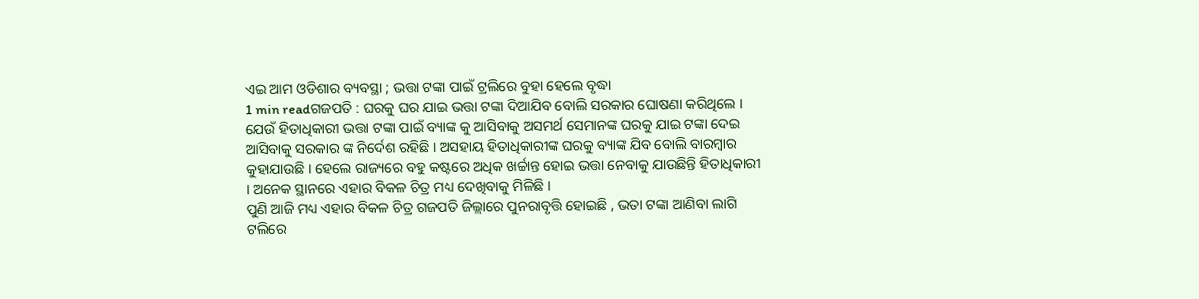ଏଇ ଆମ ଓଡିଶାର ବ୍ୟବସ୍ଥା ; ଭତ୍ତା ଟଙ୍କା ପାଇଁ ଟ୍ରଲିରେ ବୁହା ହେଲେ ବୃଦ୍ଧା
1 min readଗଜପତି : ଘରକୁ ଘର ଯାଇ ଭତ୍ତା ଟଙ୍କା ଦିଆଯିବ ବୋଲି ସରକାର ଘୋଷଣା କରିଥିଲେ । ଯେଉଁ ହିତାଧିକାରୀ ଭତ୍ତା ଟଙ୍କା ପାଇଁ ବ୍ୟାଙ୍କ କୁ ଆସିବାକୁ ଅସମର୍ଥ ସେମାନଙ୍କ ଘରକୁ ଯାଇ ଟଙ୍କା ଦେଇ ଆସିବାକୁ ସରକାର ଙ୍କ ନିର୍ଦେଶ ରହିଛି । ଅସହାୟ ହିତାଧିକାରୀଙ୍କ ଘରକୁ ବ୍ୟାଙ୍କ ଯିବ ବୋଲି ବାରମ୍ବାର କୁହାଯାଉଛି । ହେଲେ ରାଜ୍ୟରେ ବହୁ କଷ୍ଟରେ ଅଧିକ ଖର୍ଚ୍ଚାନ୍ତ ହୋଇ ଭତ୍ତା ନେବାକୁ ଯାଉଛିନ୍ତି ହିତାଧିକାରୀ । ଅନେକ ସ୍ଥାନରେ ଏହାର ବିକଳ ଚିତ୍ର ମଧ୍ୟ ଦେଖିବାକୁ ମିଳିଛି ।
ପୁଣି ଆଜି ମଧ୍ୟ ଏହାର ବିକଳ ଚିତ୍ର ଗଜପତି ଜିଲ୍ଲାରେ ପୁନରାବୃତ୍ତି ହୋଇଛି , ଭତା ଟଙ୍କା ଆଣିବା ଲାଗି ଟଲିରେ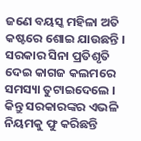ଜଣେ ବୟସ୍କ ମହିଳା ଅତି କଷ୍ଟରେ ଶୋଇ ଯାଉଛନ୍ତି । ସରକାର ସିନା ପ୍ରତିଶୃତି ଦେଇ କାଗଜ କଲମରେ ସମସ୍ୟା ତୁଟାଇଦେଲେ । କିନ୍ତୁ ସରକାରଙ୍କର ଏଭଳି ନିୟମକୁ ଫୁ କରିଛନ୍ତି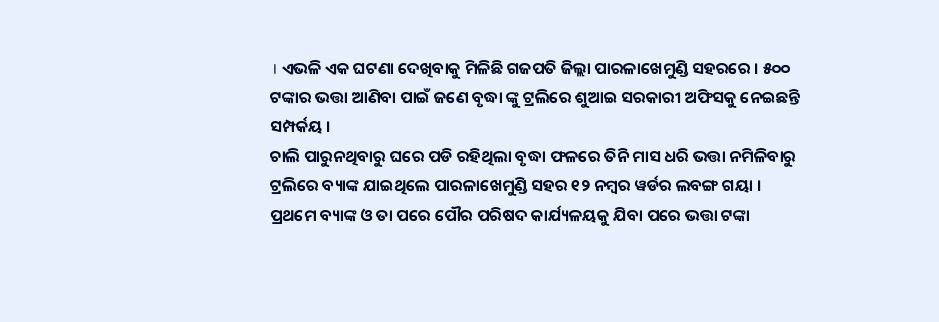। ଏଭଳି ଏକ ଘଟଣା ଦେଖିବାକୁ ମିଳିଛି ଗଜପତି ଜିଲ୍ଲା ପାରଳାଖେମୁଣ୍ଡି ସହରରେ । ୫୦୦ ଟଙ୍କାର ଭତ୍ତା ଆଣିବା ପାଇଁ ଜଣେ ବୃଦ୍ଧା ଙ୍କୁ ଟ୍ରଲିରେ ଶୁଆଇ ସରକାରୀ ଅଫିସକୁ ନେଇଛନ୍ତି ସମ୍ପର୍କୟ ।
ଚାଲି ପାରୁନଥିବାରୁ ଘରେ ପଡି ରହିଥିଲା ବୃଦ୍ଧା ଫଳରେ ତିନି ମାସ ଧରି ଭତ୍ତା ନମିଳିବାରୁ ଟ୍ରଲିରେ ବ୍ୟାଙ୍କ ଯାଇଥିଲେ ପାରଳାଖେମୁଣ୍ଡି ସହର ୧୨ ନମ୍ବର ୱର୍ଡର ଲବଙ୍ଗ ଗୟା । ପ୍ରଥମେ ବ୍ୟାଙ୍କ ଓ ତା ପରେ ପୌର ପରିଷଦ କାର୍ଯ୍ୟଳୟକୁ ଯିବା ପରେ ଭତ୍ତା ଟଙ୍କା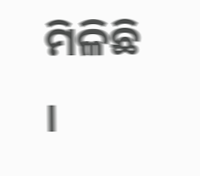ମିଳିଛି ।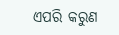ଏପରି କରୁଣ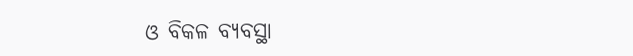ଓ ବିକଳ ବ୍ୟବସ୍ଥା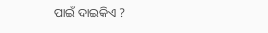ପାଇଁ ଦାଇକିଏ ?